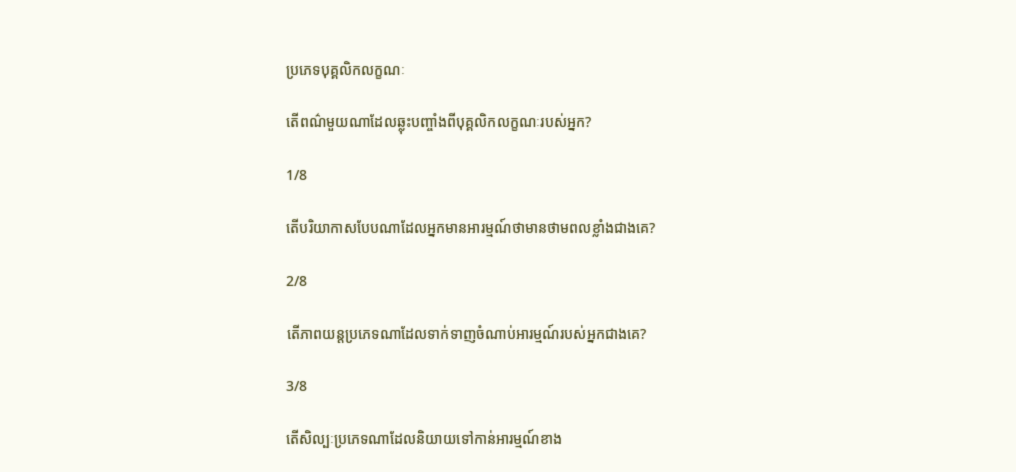ប្រភេទបុគ្គលិកលក្ខណៈ

តើពណ៌មួយណាដែលឆ្លុះបញ្ចាំងពីបុគ្គលិកលក្ខណៈរបស់អ្នក?

1/8

តើបរិយាកាសបែបណាដែលអ្នកមានអារម្មណ៍ថាមានថាមពលខ្លាំងជាងគេ?

2/8

តើភាពយន្តប្រភេទណាដែលទាក់ទាញចំណាប់អារម្មណ៍របស់អ្នកជាងគេ?

3/8

តើសិល្បៈប្រភេទណាដែលនិយាយទៅកាន់អារម្មណ៍ខាង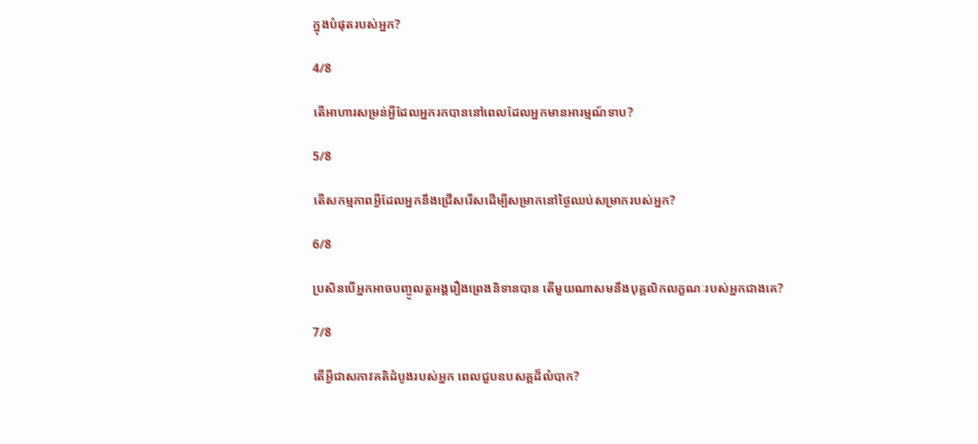ក្នុងបំផុតរបស់អ្នក?

4/8

តើអាហារសម្រន់អ្វីដែលអ្នករកបាននៅពេលដែលអ្នកមានអារម្មណ៍ទាប?

5/8

តើសកម្មភាពអ្វីដែលអ្នកនឹងជ្រើសរើសដើម្បីសម្រាកនៅថ្ងៃឈប់សម្រាករបស់អ្នក?

6/8

ប្រសិនបើអ្នកអាចបញ្ចូលតួអង្គរឿងព្រេងនិទានបាន តើមួយណាសមនឹងបុគ្គលិកលក្ខណៈរបស់អ្នកជាងគេ?

7/8

តើអ្វីជាសភាវគតិដំបូងរបស់អ្នក ពេលជួបឧបសគ្គដ៏លំបាក?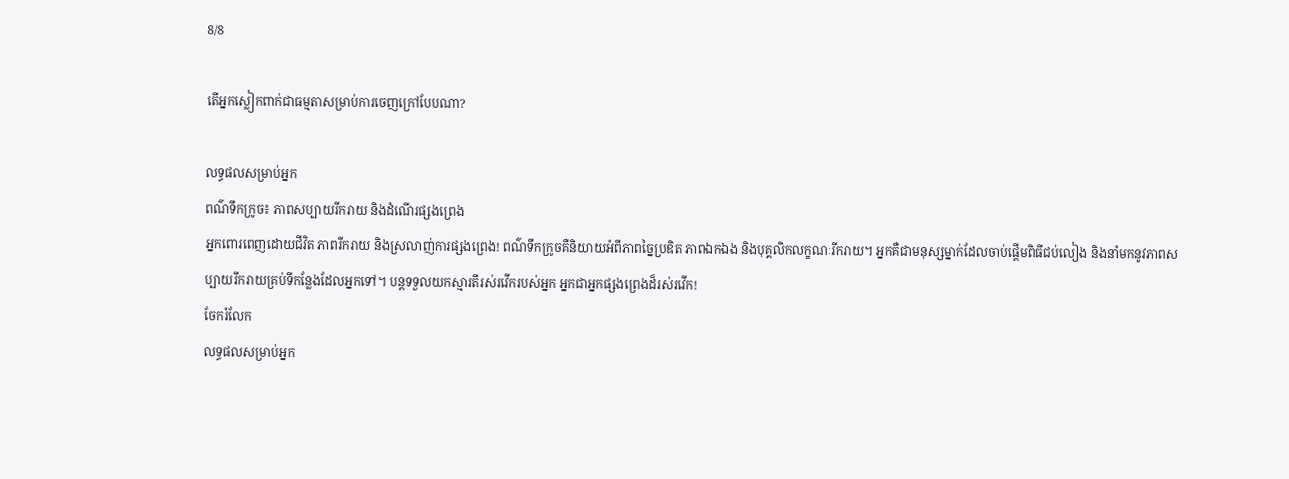8/8

តើអ្នកស្លៀកពាក់ជាធម្មតាសម្រាប់ការចេញក្រៅបែបណា?

លទ្ធផលសម្រាប់អ្នក
ពណ៌ទឹកក្រូច៖ ភាពសប្បាយរីករាយ និងដំណើរផ្សងព្រេង
អ្នកពោរពេញដោយជីវិត ភាពរីករាយ និងស្រលាញ់ការផ្សងព្រេង! ពណ៌ទឹកក្រូចគឺនិយាយអំពីភាពច្នៃប្រឌិត ភាពឯកឯង និងបុគ្គលិកលក្ខណៈរីករាយ។ អ្នកគឺជាមនុស្សម្នាក់ដែលចាប់ផ្តើមពិធីជប់លៀង និងនាំមកនូវភាពសប្បាយរីករាយគ្រប់ទីកន្លែងដែលអ្នកទៅ។ បន្តទទួលយកស្មារតីរស់រវើករបស់អ្នក អ្នកជាអ្នកផ្សងព្រេងដ៏រស់រវើក!
ចែករំលែក
លទ្ធផលសម្រាប់អ្នក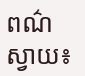ពណ៌ស្វាយ៖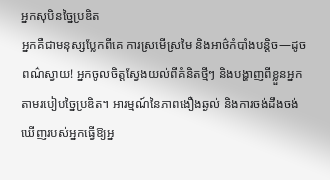អ្នកសុបិនច្នៃប្រឌិត
អ្នកគឺជាមនុស្សប្លែកពីគេ ការស្រមើស្រមៃ និងអាថ៌កំបាំងបន្តិច—ដូចពណ៌ស្វាយ! អ្នកចូលចិត្តស្វែងយល់ពីគំនិតថ្មីៗ និងបង្ហាញពីខ្លួនអ្នកតាមរបៀបច្នៃប្រឌិត។ អារម្មណ៍នៃភាពងឿងឆ្ងល់ និងការចង់ដឹងចង់ឃើញរបស់អ្នកធ្វើឱ្យអ្ន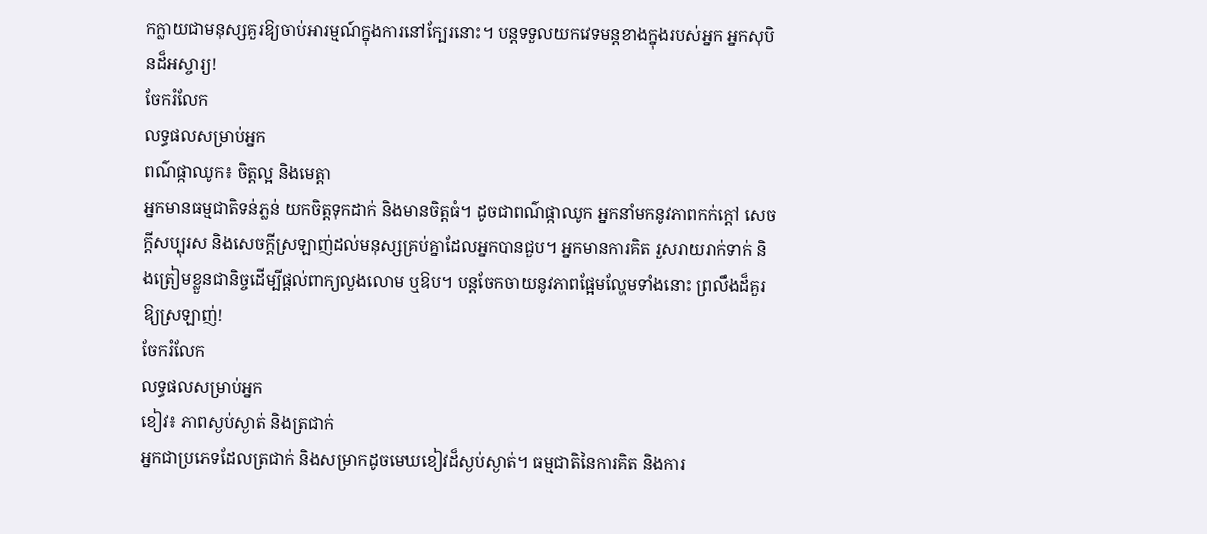កក្លាយជាមនុស្សគួរឱ្យចាប់អារម្មណ៍ក្នុងការនៅក្បែរនោះ។ បន្តទទួលយកវេទមន្តខាងក្នុងរបស់អ្នក អ្នកសុបិនដ៏អស្ចារ្យ!
ចែករំលែក
លទ្ធផលសម្រាប់អ្នក
ពណ៌ផ្កាឈូក៖ ចិត្តល្អ និងមេត្តា
អ្នកមានធម្មជាតិទន់ភ្លន់ យកចិត្តទុកដាក់ និងមានចិត្តធំ។ ដូចជាពណ៌ផ្កាឈូក អ្នកនាំមកនូវភាពកក់ក្តៅ សេចក្តីសប្បុរស និងសេចក្តីស្រឡាញ់ដល់មនុស្សគ្រប់គ្នាដែលអ្នកបានជួប។ អ្នកមានការគិត រួសរាយរាក់ទាក់ និងត្រៀមខ្លួនជានិច្ចដើម្បីផ្តល់ពាក្យលួងលោម ឬឱប។ បន្តចែកចាយនូវភាពផ្អែមល្ហែមទាំងនោះ ព្រលឹងដ៏គួរឱ្យស្រឡាញ់!
ចែករំលែក
លទ្ធផលសម្រាប់អ្នក
ខៀវ៖ ភាពស្ងប់ស្ងាត់ និងត្រជាក់
អ្នកជាប្រភេទដែលត្រជាក់ និងសម្រាកដូចមេឃខៀវដ៏ស្ងប់ស្ងាត់។ ធម្មជាតិនៃការគិត និងការ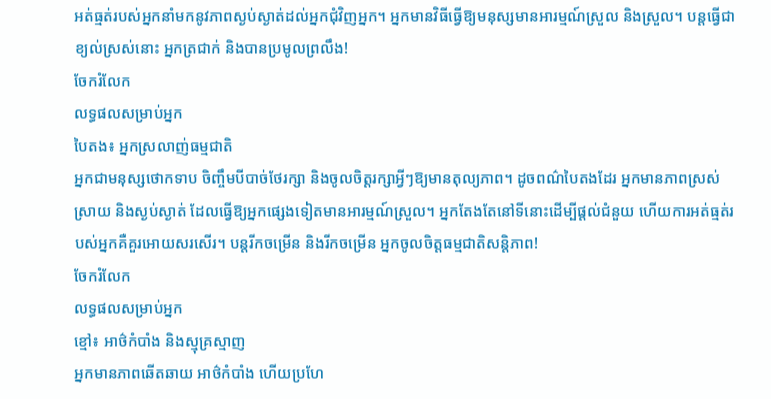អត់ធ្មត់របស់អ្នកនាំមកនូវភាពស្ងប់ស្ងាត់ដល់អ្នកជុំវិញអ្នក។ អ្នកមានវិធីធ្វើឱ្យមនុស្សមានអារម្មណ៍ស្រួល និងស្រួល។ បន្តធ្វើជាខ្យល់ស្រស់នោះ អ្នកត្រជាក់ និងបានប្រមូលព្រលឹង!
ចែករំលែក
លទ្ធផលសម្រាប់អ្នក
បៃតង៖ អ្នកស្រលាញ់ធម្មជាតិ
អ្នកជាមនុស្សថោកទាប ចិញ្ចឹមបីបាច់ថែរក្សា និងចូលចិត្តរក្សាអ្វីៗឱ្យមានតុល្យភាព។ ដូចពណ៌បៃតងដែរ អ្នកមានភាពស្រស់ស្រាយ និងស្ងប់ស្ងាត់ ដែលធ្វើឱ្យអ្នកផ្សេងទៀតមានអារម្មណ៍ស្រួល។ អ្នកតែងតែនៅទីនោះដើម្បីផ្តល់ជំនួយ ហើយការអត់ធ្មត់របស់អ្នកគឺគួរអោយសរសើរ។ បន្តរីកចម្រើន និងរីកចម្រើន អ្នកចូលចិត្តធម្មជាតិសន្តិភាព!
ចែករំលែក
លទ្ធផលសម្រាប់អ្នក
ខ្មៅ៖ អាថ៌កំបាំង និងស្មុគ្រស្មាញ
អ្នកមានភាពឆើតឆាយ អាថ៌កំបាំង ហើយប្រហែ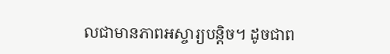លជាមានភាពអស្ចារ្យបន្តិច។ ដូចជាព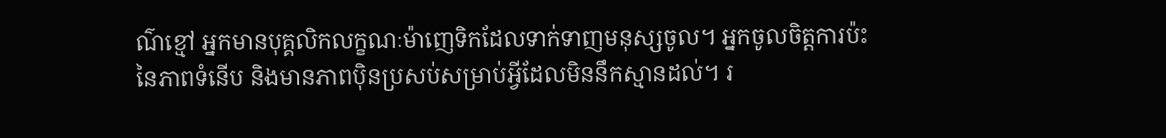ណ៌ខ្មៅ អ្នកមានបុគ្គលិកលក្ខណៈម៉ាញេទិកដែលទាក់ទាញមនុស្សចូល។ អ្នកចូលចិត្តការប៉ះនៃភាពទំនើប និងមានភាពប៉ិនប្រសប់សម្រាប់អ្វីដែលមិននឹកស្មានដល់។ រ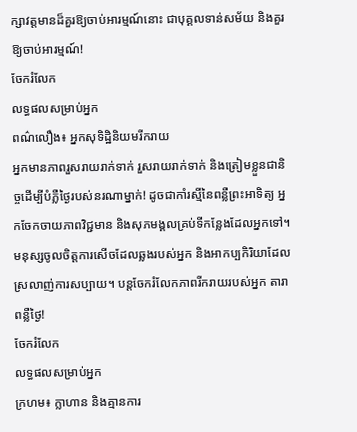ក្សាវត្តមានដ៏គួរឱ្យចាប់អារម្មណ៍នោះ ជាបុគ្គលទាន់សម័យ និងគួរឱ្យចាប់អារម្មណ៍!
ចែករំលែក
លទ្ធផលសម្រាប់អ្នក
ពណ៌លឿង៖ អ្នកសុទិដ្ឋិនិយមរីករាយ
អ្នកមានភាពរួសរាយរាក់ទាក់ រួសរាយរាក់ទាក់ និងត្រៀមខ្លួនជានិច្ចដើម្បីបំភ្លឺថ្ងៃរបស់នរណាម្នាក់! ដូចជាកាំរស្មីនៃពន្លឺព្រះអាទិត្យ អ្នកចែកចាយភាពវិជ្ជមាន និងសុភមង្គលគ្រប់ទីកន្លែងដែលអ្នកទៅ។ មនុស្សចូលចិត្តការសើចដែលឆ្លងរបស់អ្នក និងអាកប្បកិរិយាដែលស្រលាញ់ការសប្បាយ។ បន្តចែករំលែកភាពរីករាយរបស់អ្នក តារាពន្លឺថ្ងៃ!
ចែករំលែក
លទ្ធផលសម្រាប់អ្នក
ក្រហម៖ ក្លាហាន និងគ្មានការ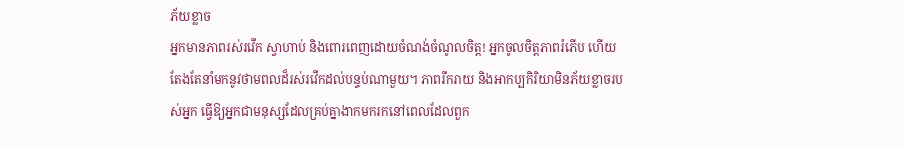ភ័យខ្លាច
អ្នកមានភាពរស់រវើក ស្វាហាប់ និងពោរពេញដោយចំណង់ចំណូលចិត្ត! អ្នកចូលចិត្តភាពរំភើប ហើយតែងតែនាំមកនូវថាមពលដ៏រស់រវើកដល់បន្ទប់ណាមួយ។ ភាពរីករាយ និងអាកប្បកិរិយាមិនភ័យខ្លាចរបស់អ្នក ធ្វើឱ្យអ្នកជាមនុស្សដែលគ្រប់គ្នាងាកមករកនៅពេលដែលពួក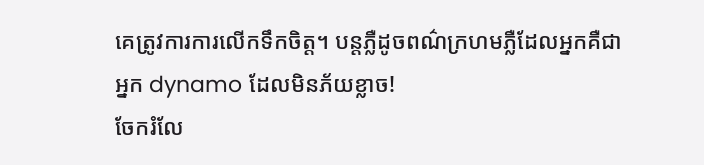គេត្រូវការការលើកទឹកចិត្ត។ បន្តភ្លឺដូចពណ៌ក្រហមភ្លឺដែលអ្នកគឺជាអ្នក dynamo ដែលមិនភ័យខ្លាច!
ចែករំលែ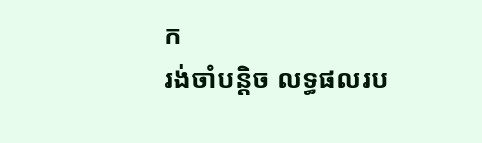ក
រង់ចាំបន្តិច លទ្ធផលរប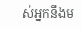ស់អ្នកនឹងម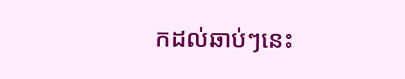កដល់ឆាប់ៗនេះ